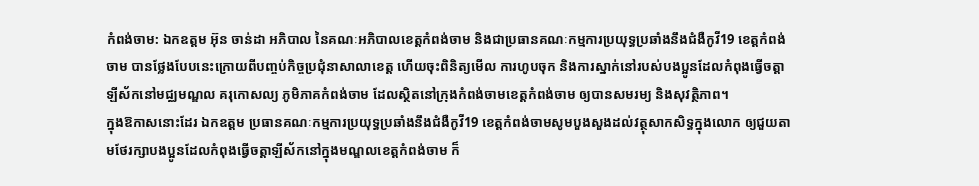កំពង់ចាម: ឯកឧត្តម អ៊ុន ចាន់ដា អភិបាល នៃគណៈអភិបាលខេត្តកំពង់ចាម និងជាប្រធានគណៈកម្មការប្រយុទ្ធប្រឆាំងនឹងជំងឺកូវី19 ខេត្តកំពង់ចាម បានថ្លែងបែបនេះក្រោយពីបញ្ចប់កិច្ចប្រជុំនាសាលាខេត្ត ហើយចុះពិនិត្យមើល ការហូបចុក និងការស្នាក់នៅរបស់បងប្អូនដែលកំពុងធ្វើចត្តាឡីស័កនៅមជ្ឈមណ្ឌល គរុកោសល្យ ភូមិភាគកំពង់ចាម ដែលស្ថិតនៅក្រុងកំពង់ចាមខេត្តកំពង់ចាម ឲ្យបានសមរម្យ និងសុវត្ថិភាព។
ក្នុងឱកាសនោះដែរ ឯកឧត្តម ប្រធានគណៈកម្មការប្រយុទ្ធប្រឆាំងនឹងជំងឺកូវី19 ខេត្តកំពង់ចាមសូមបួងសួងដល់វត្ថុសាកសិទ្ធក្នុងលោក ឲ្យជួយតាមថែរក្សាបងប្អូនដែលកំពុងធ្វើចត្តាឡីស័កនៅក្នុងមណ្ឌលខេត្តកំពង់ចាម ក៏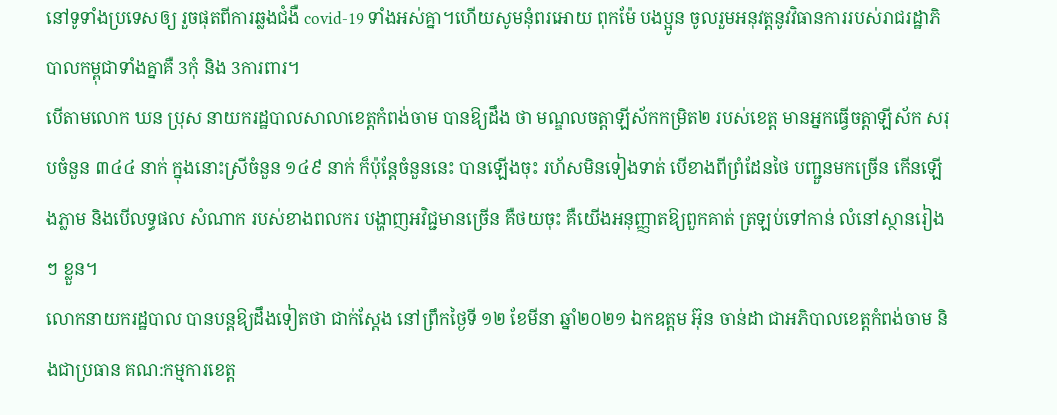នៅទូទាំងប្រទេសឲ្យ រួចផុតពីការឆ្លងជំងឺ covid-19 ទាំងអស់គ្នា។ហើយសូមនុំពរអោយ ពុកម៉ែ បងប្អូន ចូលរួមអនុវត្តនូវវិធានការរបស់រាជរដ្ឋាភិបាលកម្ពុជាទាំងគ្នាគឺ 3កុំ និង 3ការពារ។
បើតាមលោក ឃន ប្រុស នាយករដ្ឋបាលសាលាខេត្តកំពង់ចាម បានឱ្យដឹង ថា មណ្ឌលចត្តាឡីស័កកម្រិត២ របស់ខេត្ត មានអ្នកធ្វើចត្តាឡីស័ក សរុបចំនួន ៣៤៤ នាក់ ក្នុងនោះស្រីចំនួន ១៤៩ នាក់ ក៏ប៉ុន្តែចំនួននេះ បានឡើងចុះ រហ័សមិនទៀងទាត់ បើខាងពីព្រំដែនថៃ បញ្ជួនមកច្រើន កើនឡើងភ្លាម និងបើលទ្ធផល សំណាក របស់ខាងពលករ បង្ហាញអវិជ្ជមានច្រើន គឺថយចុះ គឺយើងអនុញ្ញាតឱ្យពួកគាត់ ត្រឡប់ទៅកាន់ លំនៅស្ថានរៀងៗ ខ្លួន។
លោកនាយករដ្ឋបាល បានបន្តឱ្យដឹងទៀតថា ជាក់ស្តែង នៅព្រឹកថ្ងៃទី ១២ ខែមីនា ឆ្នាំ២០២១ ឯកឧត្តម អ៊ុន ចាន់ដា ជាអភិបាលខេត្តកំពង់ចាម និងជាប្រធាន គណ:កម្មការខេត្ត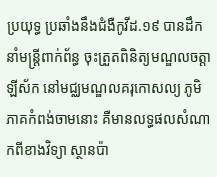ប្រយុទ្ធ ប្រឆាំងនឹងជំងឺកូវីដ.១៩ បានដឹកនាំមន្ត្រីពាក់ព័ន្ធ ចុះត្រួតពិនិត្យមណ្ឌលចត្តាឡីស័ក នៅមជ្ឈមណ្ឌលគរុកោសល្យ ភូមិភាគកំពង់ចាមនោះ គឺមានលទ្ធផលសំណាកពីខាងវិទ្យា ស្ថានប៉ា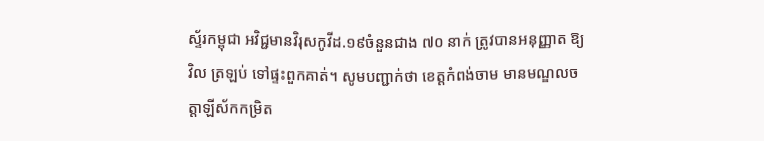ស្ទ័រកម្ពុជា អវិជ្ជមានវិរុសកូវីដ.១៩ចំនួនជាង ៧០ នាក់ ត្រូវបានអនុញ្ញាត ឱ្យវិល ត្រឡប់ ទៅផ្ទះពួកគាត់។ សូមបញ្ជាក់ថា ខេត្តកំពង់ចាម មានមណ្ឌលចត្តាឡីស័កកម្រិត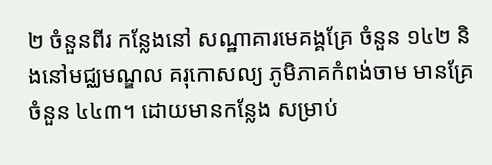២ ចំនួនពីរ កន្លែងនៅ សណ្ឋាគារមេគង្គគ្រែ ចំនួន ១៤២ និងនៅមជ្ឈមណ្ឌល គរុកោសល្យ ភូមិភាគកំពង់ចាម មានគ្រែចំនួន ៤៤៣។ ដោយមានកន្លែង សម្រាប់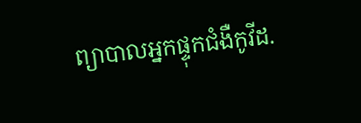ព្យាបាលអ្នកផ្ទុកជំងឺកូវីដ.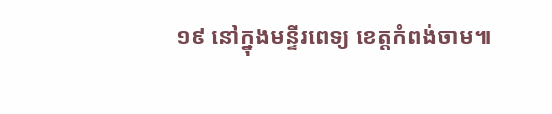១៩ នៅក្នុងមន្ទីរពេទ្យ ខេត្តកំពង់ចាម៕